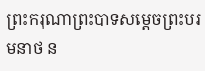ព្រះករុណាព្រះបាទសម្តេចព្រះបរមនាថ ន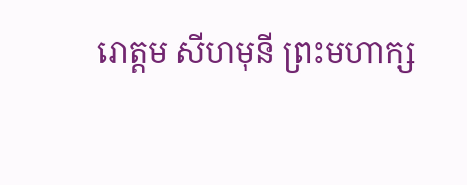រោត្តម សីហមុនី ព្រះមហាក្ស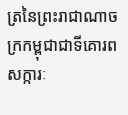ត្រនៃព្រះរាជាណាចក្រកម្ពុជាជាទីគោរពសក្ការៈ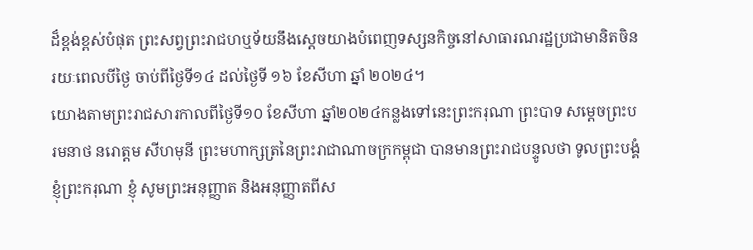ដ៏ខ្ពង់ខ្ពស់បំផុត ព្រះសព្វព្រះរាជហឬទ័យនឹងស្តេចយាងបំពេញទស្សនកិច្ចនៅសាធារណរដ្ឋប្រជាមានិតចិនរយៈពេលបីថ្ងៃ ចាប់ពីថ្ងៃទី១៤ ដល់ថ្ងៃទី ១៦ ខែសីហា ឆ្នាំ ២០២៤។
យោងតាមព្រះរាជសារកាលពីថ្ងៃទី១០ ខែសីហា ឆ្នាំ២០២៤កន្លងទៅនេះព្រះករុណា ព្រះបាទ សម្តេចព្រះបរមនាថ នរោត្តម សីហមុនី ព្រះមហាក្សត្រនៃព្រះរាជាណាចក្រកម្ពុជា បានមានព្រះរាជបន្ទូលថា ទូលព្រះបង្គំ ខ្ញុំព្រះករុណា ខ្ញុំ សូមព្រះអនុញ្ញាត និងអនុញ្ញាតពីស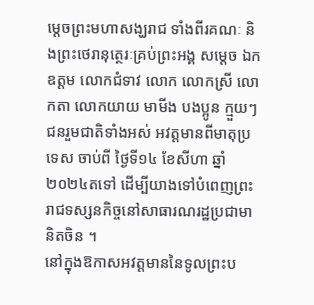ម្តេចព្រះមហាសង្ឃរាជ ទាំងពីរគណៈ និងព្រះថេរានុត្ថេរៈគ្រប់ព្រះអង្គ សម្តេច ឯកឧត្តម លោកជំទាវ លោក លោកស្រី លោកតា លោកយាយ មាមីង បងប្អូន ក្មួយៗជនរួមជាតិទាំងអស់ អវត្តមានពីមាតុប្រទេស ចាប់ពី ថ្ងៃទី១៤ ខែសីហា ឆ្នាំ២០២៤តទៅ ដើម្បីយាងទៅបំពេញព្រះរាជទស្សនកិច្ចនៅសាធារណរដ្ឋប្រជាមានិតចិន ។
នៅក្នុងឱកាសអវត្តមាននៃទូលព្រះប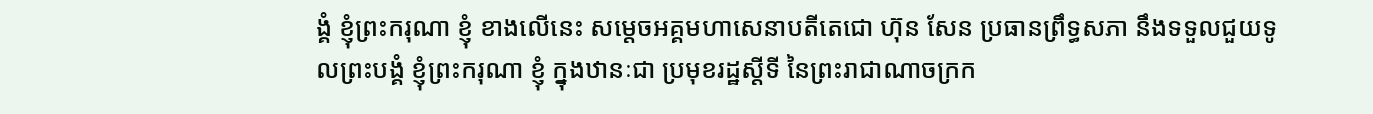ង្គំ ខ្ញុំព្រះករុណា ខ្ញុំ ខាងលើនេះ សម្តេចអគ្គមហាសេនាបតីតេជោ ហ៊ុន សែន ប្រធានព្រឹទ្ធសភា នឹងទទួលជួយទូលព្រះបង្គំ ខ្ញុំព្រះករុណា ខ្ញុំ ក្នុងឋានៈជា ប្រមុខរដ្ឋស្តីទី នៃព្រះរាជាណាចក្រក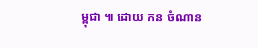ម្ពុជា ៕ ដោយ កន ចំណាន